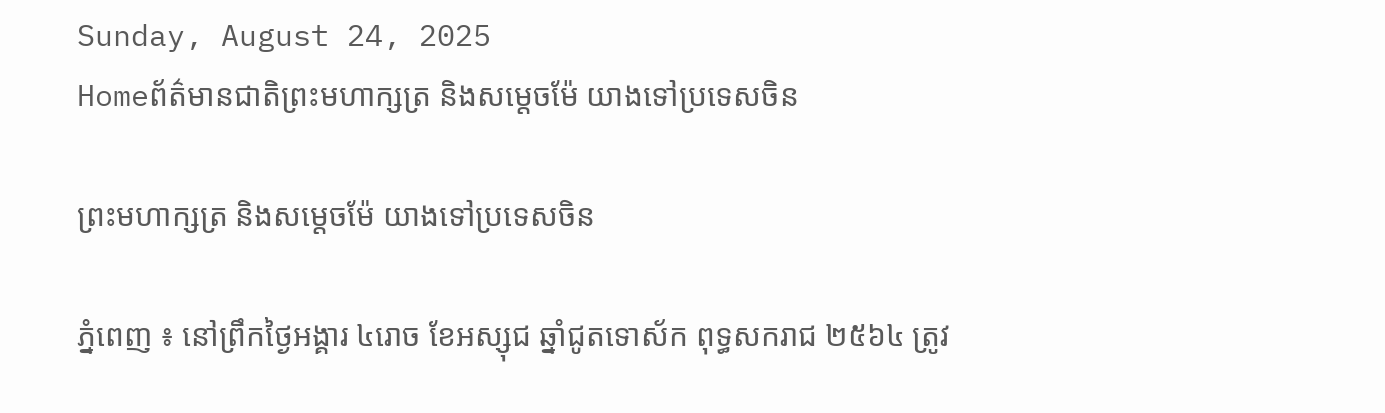Sunday, August 24, 2025
Homeព័ត៌មានជាតិព្រះមហាក្សត្រ និងសម្តេចម៉ែ យាងទៅប្រទេសចិន

ព្រះមហាក្សត្រ និងសម្តេចម៉ែ យាងទៅប្រទេសចិន

ភ្នំពេញ ៖ នៅព្រឹកថ្ងៃអង្គារ ៤រោច ខែអស្សុជ ឆ្នាំជូតទោស័ក ពុទ្ធសករាជ ២៥៦៤ ត្រូវ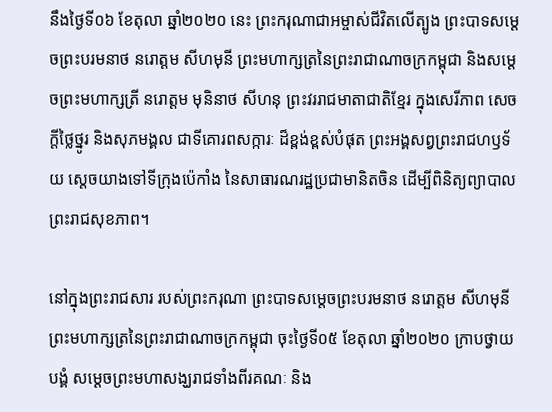នឹងថ្ងៃទី០៦ ខែតុលា ឆ្នាំ២០២០ នេះ ព្រះករុណាជាអម្ចាស់ជីវិតលើត្បូង ព្រះបាទសម្តេចព្រះបរមនាថ នរោត្តម សីហមុនី ព្រះមហាក្សត្រនៃព្រះរាជាណាចក្រកម្ពុជា និងសម្តេចព្រះមហាក្សត្រី នរោត្តម មុនិនាថ សីហនុ ព្រះវររាជមាតាជាតិខ្មែរ ក្នុងសេរីភាព សេចក្តីថ្លៃថ្នូរ និងសុភមង្គល ជាទីគោរពសក្ការៈ ដ៏ខ្ពង់ខ្ពស់បំផុត ព្រះអង្គសព្វព្រះរាជហឫទ័យ ស្តេចយាងទៅទីក្រុងប៉េកាំង នៃសាធារណរដ្ឋប្រជាមានិតចិន ដើម្បីពិនិត្យព្យាបាលព្រះរាជសុខភាព។

នៅក្នុងព្រះរាជសារ របស់ព្រះករុណា ព្រះបាទសម្តេចព្រះបរមនាថ នរោត្តម សីហមុនី ព្រះមហាក្សត្រនៃព្រះរាជាណាចក្រកម្ពុជា ចុះថ្ងៃទី០៥ ខែតុលា ឆ្នាំ២០២០ ក្រាបថ្វាយបង្គំ សម្តេចព្រះមហាសង្ឃរាជទាំងពីរគណៈ និង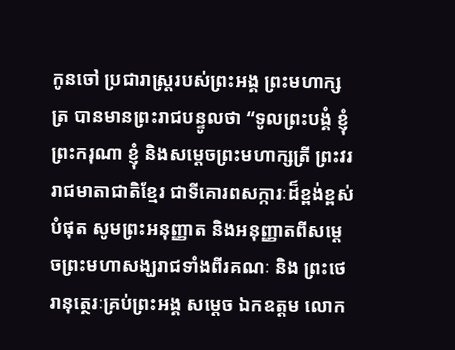កូនចៅ ប្រជារាស្ត្ររបស់ព្រះអង្គ ព្រះមហាក្សត្រ បានមានព្រះរាជបន្ទូលថា “ទូលព្រះបង្គំ ខ្ញុំព្រះករុណា ខ្ញុំ និងសម្តេចព្រះមហាក្សត្រី ព្រះវររាជមាតាជាតិខ្មែរ ជាទីគោរពសក្ការៈដ៏ខ្ពង់ខ្ពស់បំផុត សូមព្រះអនុញ្ញាត និងអនុញ្ញាតពីសម្តេចព្រះមហាសង្ឃរាជទាំងពីរគណៈ និង ព្រះថេរានុត្ថេរៈគ្រប់ព្រះអង្គ សម្តេច ឯកឧត្តម លោក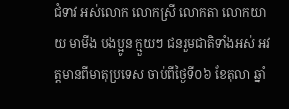ជំទាវ អស់លោក លោកស្រី លោកតា លោកយាយ មាមីង បងប្អូន ក្មួយៗ ជនរួមជាតិទាំងអស់ អវត្តមានពីមាតុប្រទេស ចាប់ពីថ្ងៃទី០៦ ខែតុលា ឆ្នាំ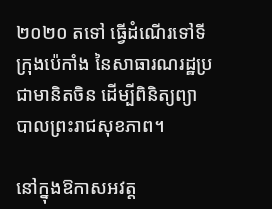២០២០ តទៅ ធ្វើដំណើរទៅទីក្រុងប៉េកាំង នៃសាធារណរដ្ឋប្រជាមានិតចិន ដើម្បីពិនិត្យព្យាបាលព្រះរាជសុខភាព។

នៅក្នុងឱកាសអវត្ត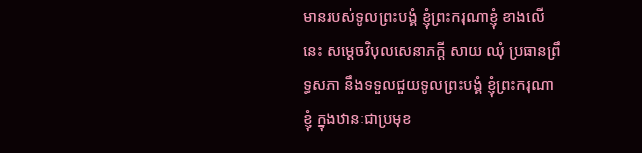មានរបស់ទូលព្រះបង្គំ ខ្ញុំព្រះករុណាខ្ញុំ ខាងលើនេះ សម្តេចវិបុលសេនាភក្តី សាយ ឈុំ ប្រធានព្រឹទ្ធសភា នឹងទទួលជួយទូលព្រះបង្គំ ខ្ញុំព្រះករុណាខ្ញុំ ក្នុងឋានៈជាប្រមុខ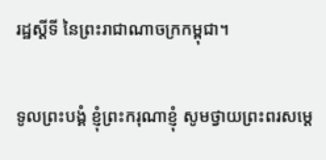រដ្ឋស្តីទី នៃព្រះរាជាណាចក្រកម្ពុជា។

ទូលព្រះបង្គំ ខ្ញុំព្រះករុណាខ្ញុំ សូមថ្វាយព្រះពរសម្តេ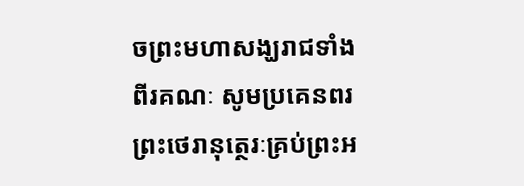ចព្រះមហាសង្ឃរាជទាំងពីរគណៈ សូមប្រគេនពរ ព្រះថេរានុត្ថេរៈគ្រប់ព្រះអ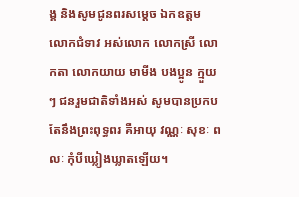ង្គ និងសូមជូនពរសម្តេច ឯកឧត្តម លោកជំទាវ អស់លោក លោកស្រី លោកតា លោកយាយ មាមីង បងប្អូន ក្មួយៗ ជនរួមជាតិទាំងអស់ សូមបានប្រកបតែនឹងព្រះពុទ្ធពរ គឺអាយុ វណ្ណៈ សុខៈ ពលៈ កុំបីឃ្លៀងឃ្លាតឡើយ។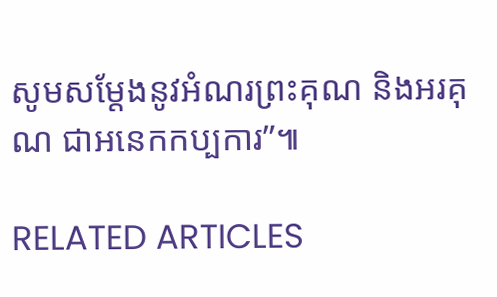សូមសម្តែងនូវអំណរព្រះគុណ និងអរគុណ ជាអនេកកប្បការ”៕

RELATED ARTICLES